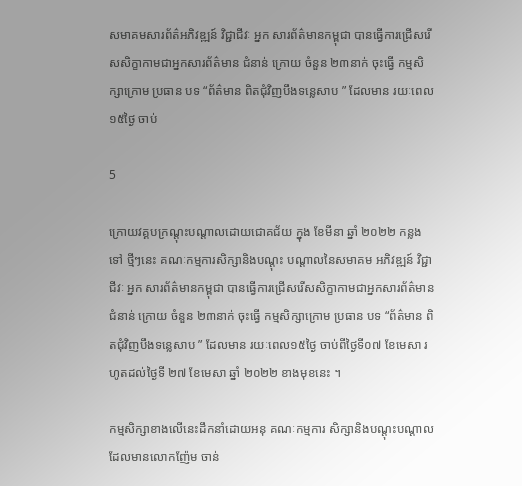សមាគមសារព័ត៌អភិវឌ្ឍន៍ វិជ្ជាជីវៈ អ្នក សារព័ត៌មានកម្ពុជា បានធ្វើការជ្រើសរើសសិក្ខាកាមជាអ្នកសារព័ត៌មាន ជំនាន់ ក្រោយ ចំនួន ២៣នាក់ ចុះធ្វេី កម្មសិក្សាក្រោម ប្រធាន បទ “ព័ត៌មាន ពិតជុំវិញបឹងទន្លេសាប ” ដែលមាន រយៈពេល១៥ថ្ងៃ ចាប់

5

ក្រោយវគ្គបក្រណ្ដុះបណ្ដាលដោយជោគជ័យ ក្នុង ខែមីនា ឆ្នាំ ២០២២ កន្លងទៅ ថ្មីៗនេះ គណៈកម្មការសិក្សានិងបណ្ដុះ បណ្ដាលនៃសមាគម អភិវឌ្ឍន៍ វិជ្ជាជីវៈ អ្នក សារព័ត៌មានកម្ពុជា បានធ្វើការជ្រើសរើសសិក្ខាកាមជាអ្នកសារព័ត៌មាន ជំនាន់ ក្រោយ ចំនួន ២៣នាក់ ចុះធ្វេី កម្មសិក្សាក្រោម ប្រធាន បទ “ព័ត៌មាន ពិតជុំវិញបឹងទន្លេសាប ” ដែលមាន រយៈពេល១៥ថ្ងៃ ចាប់ពីថ្ងៃទី០៧ ខែមេសា រហូតដល់ថ្ងៃទី ២៧ ខែមេសា ឆ្នាំ ២០២២ ខាងមុខនេះ ។

កម្មសិក្សាខាងលេីនេះដឹកនាំដោយអនុ គណៈកម្មការ សិក្សានិងបណ្ដុះបណ្ដាល ដែលមានលោកញ៉ែម ចាន់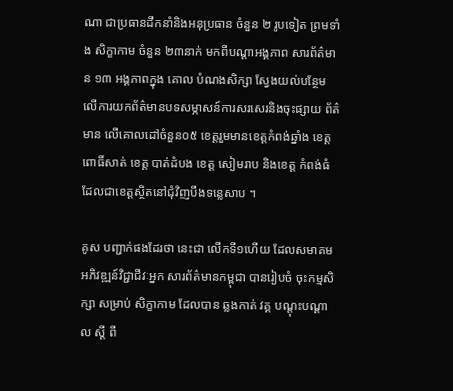ណា ជាប្រធានដឹកនាំនិងអនុប្រធាន ចំនួន ២ រូបទៀត ព្រមទាំង សិក្ខាកាម ចំនួន ២៣នាក់ មកពីបណ្ដាអង្គភាព សារព័ត៌មាន ១៣ អង្គភាពក្នុង គោល បំណងសិក្សា ស្វែងយល់បន្ថែម លេីការយកព័ត៌មានបទសម្ភាសន៍ការសរសេរនិងចុះផ្សាយ ព័ត៌មាន លេីគោលដៅចំនួន០៥ ខេត្តរួមមានខេត្តកំពង់ឆ្នាំង ខេត្តពោធិ៍សាត់ ខេត្ត បាត់ដំបង ខេត្ត សៀមរាប និងខេត្ត កំពង់ធំ ដែលជាខេត្តស្ថិតនៅជុំវិញបឹងទន្លេសាប ។

គូស បញ្ជាក់ផងដែរថា នេះជា លេីកទី១ហេីយ ដែលសមាគមអភិវឌ្ឍន៍វិជ្ជាជីវៈអ្នក សារព័ត៌មានកម្ពុជា បានរៀបចំ ចុះកម្មសិក្សា សម្រាប់ សិក្ខាកាម ដែលបាន ឆ្លងកាត់ វគ្គ បណ្ដុះបណ្ដាល ស្ដី ពី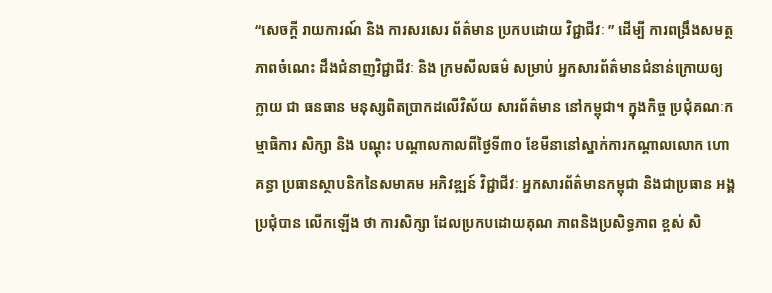“សេចក្តី រាយការណ៍ និង ការសរសេរ ព័ត៌មាន ប្រកបដោយ វិជ្ជាជីវៈ ” ដើម្បី ការពង្រឹងសមត្ថភាពចំណេះ ដឹងជំនាញវិជ្ជាជីវៈ និង ក្រមសីលធម៌ សម្រាប់ អ្នកសារព័ត៌មានជំនាន់ក្រោយឲ្យ ក្លាយ ជា ធនធាន មនុស្សពិតប្រាកដលេីវិស័យ សារព័ត៌មាន នៅកម្ពុជា។ ក្នុងកិច្ច ប្រជុំគណៈកម្មាធិការ សិក្សា និង បណ្ដុះ បណ្ដាលកាលពីថ្ងៃទី៣០ ខែមីនានៅស្នាក់ការកណ្ដាលលោក ហោ គន្ធា ប្រធានស្ថាបនិកនៃសមាគម អភិវឌ្ឍន៍ វិជ្ជាជីវៈ អ្នកសារព័ត៌មានកម្ពុជា និងជាប្រធាន អង្គប្រជុំបាន លេីកឡេីង ថា ការសិក្សា ដែលប្រកបដោយគុណ ភាពនិងប្រសិទ្ធភាព ខ្ពស់ សិ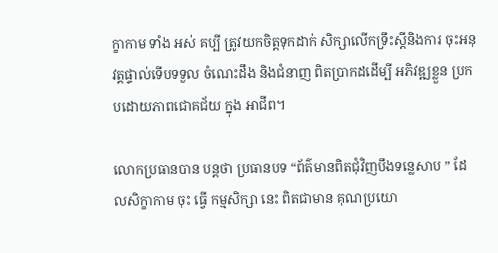ក្ខាកាម ទាំង អស់ គប្បី ត្រូវយកចិត្តទុកដាក់ សិក្សាលេីកទ្រឹះស្ដីនិងការ ចុះអនុវត្តផ្ទាល់ទេីបទទួល ចំណេះដឹង និងជំនាញ ពិតប្រាកដដេីម្បី អភិវឌ្ឍខ្លួន ប្រកបដោយភាពជោគជ័យ ក្នុង អាជីព។

លោកប្រធានបាន បន្ដថា ប្រធានបទ “ព័ត៌មានពិតជុំវិញបឹងទន្លេសាប ” ដែលសិក្ខាកាម ចុះ ធ្វើ កម្មសិក្សា នេះ ពិតជាមាន គុណប្រយោ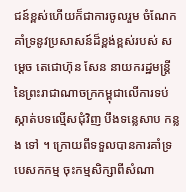ជន៍ខ្ពស់ហេីយក៏ជាការចូលរួម ចំណែកគាំទ្រនូវប្រសាសន៍ដ៏ខ្ពង់ខ្ពស់របស់ សម្ដេច តេជោហ៊ុន សែន នាយករដ្ឋមន្ត្រី នៃព្រះរាជាណាចក្រកម្ពុជាលេីការទប់ស្កាត់បទល្មើសជុំវិញ បឹងទន្លេសាប កន្លង ទៅ ។ ក្រោយពីទទួលបានការគាំទ្របេសកកម្ម ចុះកម្មសិក្សាពីសំណា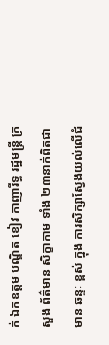ក់ ឯកឧត្ដម បណ្ឌិត ខៀវ កាញារីទ្ធ រដ្ឋមន្រ្តី ក្រសួង ព័ត៌មាន សិក្ខាកាម ទាំង ២៣នាក់ពិតជាមាន ឆន្ទៈ ខ្ពស់ ក្នុង ការសិក្សាស្វែងយល់លេីជំ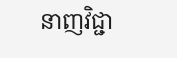នាញវិជ្ជា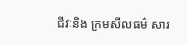ជីវៈនិង ក្រមសីលធម៌ សារ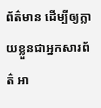ព័ត៌មាន ដើម្បីឲ្យក្លាយខ្លួនជាអ្នកសារព័ត៌ អា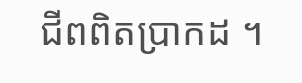ជីពពិតប្រាកដ ។